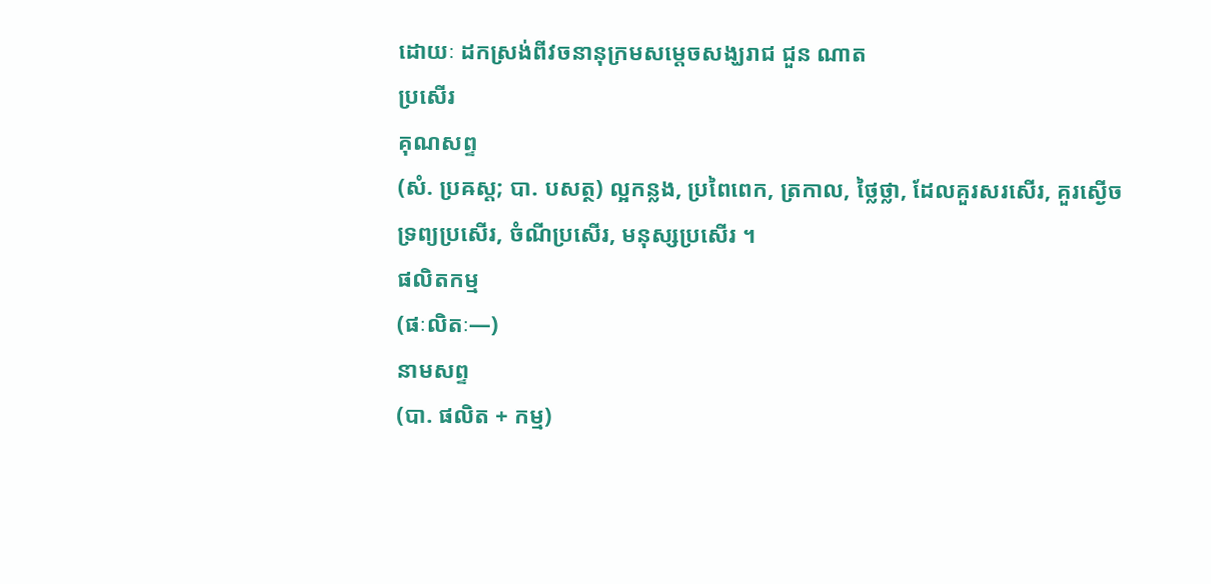ដោយៈ ដកស្រង់ពីវចនានុក្រមសម្តេចសង្ឃរាជ ជួន ណាត
ប្រសើរ
គុណសព្ទ
(សំ. ប្រឝស្ដ; បា. បសត្ថ) ល្អកន្លង, ប្រពៃពេក, ត្រកាល, ថ្លៃថ្លា, ដែលគួរសរសើរ, គួរស្ងើច
ទ្រព្យប្រសើរ, ចំណីប្រសើរ, មនុស្សប្រសើរ ។
ផលិតកម្ម
(ផៈលិតៈ—)
នាមសព្ទ
(បា. ផលិត + កម្ម)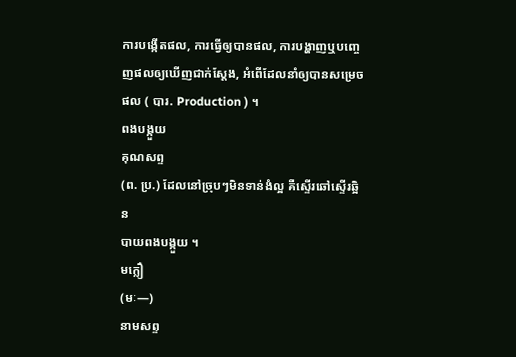ការបង្កើតផល, ការធ្វើឲ្យបានផល, ការបង្ហាញឬបញ្ចេញផលឲ្យឃើញជាក់ស្ដែង, អំពើដែលនាំឲ្យបានសម្រេចផល ( បារ. Production ) ។
ពងបង្កួយ
គុណសព្ទ
(ព. ប្រ.) ដែលនៅច្រុបៗមិនទាន់ងំល្អ គឺស្ទើរឆៅស្ទើរឆ្អិន
បាយពងបង្កួយ ។
មក្លឿ
(មៈ—)
នាមសព្ទ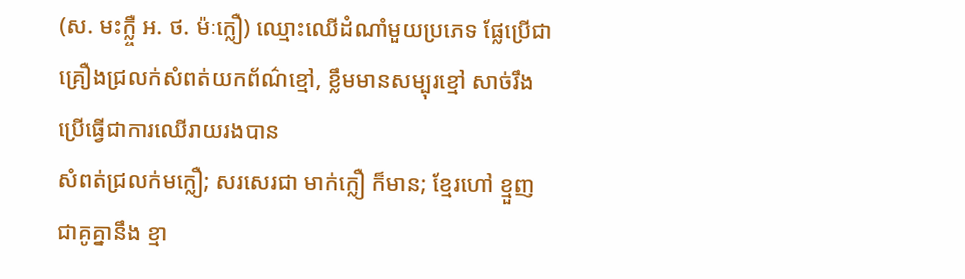(ស. មះក្ល្ចឺ អ. ថ. ម៉ៈក្លឿ) ឈ្មោះឈើដំណាំមួយប្រភេទ ផ្លែប្រើជាគ្រឿងជ្រលក់សំពត់យកព័ណ៌ខ្មៅ, ខ្លឹមមានសម្បុរខ្មៅ សាច់រឹងប្រើធ្វើជាការឈើរាយរងបាន
សំពត់ជ្រលក់មក្លឿ; សរសេរជា មាក់ក្លឿ ក៏មាន; ខ្មែរហៅ ខ្មួញ ជាគូគ្នានឹង ខ្មា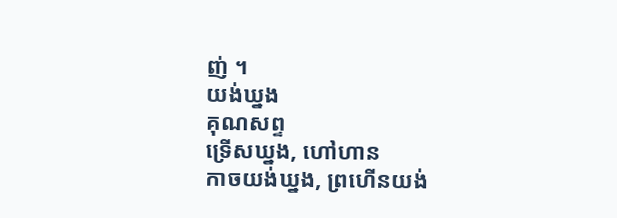ញ់ ។
យង់ឃ្នង
គុណសព្ទ
ទ្រើសឃ្នង, ហៅហាន
កាចយង់ឃ្នង, ព្រហើនយង់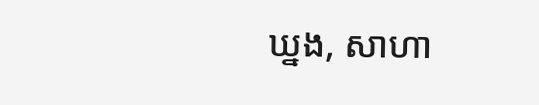ឃ្នង, សាហា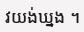វយង់ឃ្នង ។